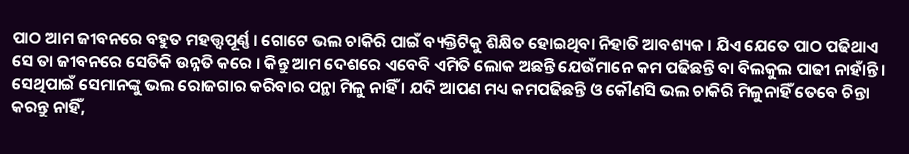ପାଠ ଆମ ଜୀବନରେ ବହୁତ ମହତ୍ତ୍ଵପୂର୍ଣ୍ଣ । ଗୋଟେ ଭଲ ଚାକିରି ପାଇଁ ବ୍ୟକ୍ତିଟିକୁ ଶିକ୍ଷିତ ହୋଇଥିବା ନିହାତି ଆବଶ୍ୟକ । ଯିଏ ଯେତେ ପାଠ ପଢିଥାଏ ସେ ତା ଜୀବନରେ ସେତିକି ଉନ୍ନତି କରେ । କିନ୍ତୁ ଆମ ଦେଶରେ ଏବେବି ଏମିତି ଲୋକ ଅଛନ୍ତି ଯେଉଁମାନେ କମ ପଢିଛନ୍ତି ବା ବିଲକୁଲ ପାଢୀ ନାହାଁନ୍ତି ।
ସେଥିପାଇଁ ସେମାନଙ୍କୁ ଭଲ ରୋଜଗାର କରିବାର ପନ୍ଥା ମିଳୁ ନାହିଁ । ଯଦି ଆପଣ ମଧ୍ୟ କମପଢିଛନ୍ତି ଓ କୌଣସି ଭଲ ଚାକିରି ମିଳୁନାହିଁ ତେବେ ଚିନ୍ତା କରନ୍ତୁ ନାହିଁ,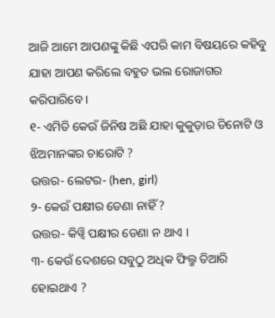ଆଜି ଆମେ ଆପଣଙ୍କୁ କିଛି ଏପରି କାମ ବିଷୟରେ କହିବୁ ଯାହା ଆପଣ କରିଲେ ବହୁତ ଭଲ ରୋଜାଗର କରିପାରିବେ ।
୧- ଏମିତି କେଉଁ ଜିନିଷ ଅଛି ଯାହା କୁକୁଡ଼ାର ତିନୋଟି ଓ ଝିଅମାନଙ୍କର ଚାରୋଟି ?
ଉତ୍ତର- ଲେଟର- (hen, girl)
୨- କେଉଁ ପକ୍ଷୀର ଡେଣା ନାହିଁ ?
ଉତ୍ତର- କିୱ୍ବି ପକ୍ଷୀର ଡେଣା ନ ଥାଏ ।
୩- କେଉଁ ଦେଶରେ ସବୁଠୁ ଅଧିକ ଫିଲ୍ମ ତିଆରି ହୋଇଥାଏ ?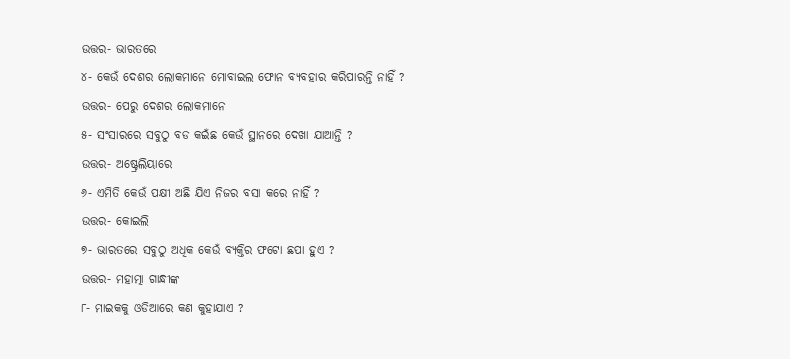ଉତ୍ତର- ଭାରତରେ
୪- କେଉଁ ଦେଶର ଲୋକମାନେ ମୋବାଇଲ ଫୋନ ବ୍ୟବହାର କରିପାରନ୍ତି ନାହିଁ ?
ଉତ୍ତର- ପେରୁ ଦେଶର ଲୋକମାନେ
୫- ସଂସାରରେ ସବୁଠୁ ବଡ କଇଁଛ କେଉଁ ସ୍ଥାନରେ ଦେଖା ଯାଆନ୍ତି ?
ଉତ୍ତର- ଅଷ୍ଟ୍ରେଲିୟାରେ
୬- ଏମିତି କେଉଁ ପକ୍ଷୀ ଅଛି ଯିଏ ନିଜର ବସା କରେ ନାହିଁ ?
ଉତ୍ତର- କୋଇଲି
୭- ଭାରତରେ ସବୁଠୁ ଅଧିକ କେଉଁ ବ୍ୟକ୍ତିର ଫଟୋ ଛପା ହୁଏ ?
ଉତ୍ତର- ମହାତ୍ମା ଗାନ୍ଧୀଙ୍କ
୮- ମାଇକକୁ ଓଡିଆରେ କଣ କୁହାଯାଏ ?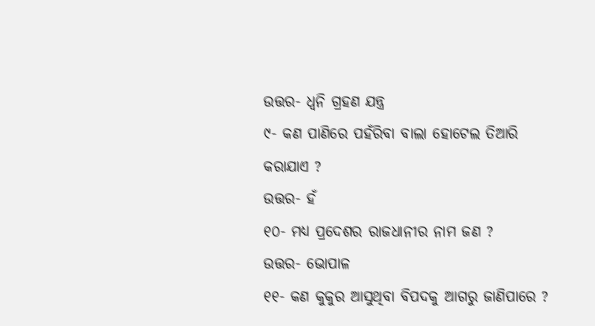ଉତ୍ତର- ଧ୍ୱନି ଗ୍ରହଣ ଯନ୍ତ୍ର
୯- କଣ ପାଣିରେ ପହଁରିବା ବାଲା ହୋଟେଲ ତିଆରି କରାଯାଏ ?
ଉତ୍ତର- ହଁ
୧୦- ମଧ୍ୟ ପ୍ରଦେଶର ରାଜଧାନୀର ନାମ ଜଣ ?
ଉତ୍ତର- ଭୋପାଳ
୧୧- କଣ କୁକୁର ଆସୁଥିବା ବିପଦକୁ ଆଗରୁ ଜାଣିପାରେ ?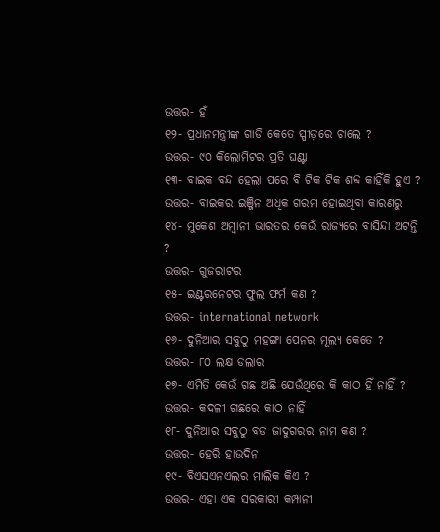ଉତ୍ତର- ହଁ
୧୨- ପ୍ରଧାନମନ୍ତ୍ରୀଙ୍କ ଗାଡି କେତେ ସ୍ପୀଡ଼ରେ ଚାଲେ ?
ଉତ୍ତର- ୯୦ କିଲୋମିଟର ପ୍ରତି ଘଣ୍ଟା
୧୩- ବାଇକ ବନ୍ଦ ହେଲା ପରେ ବି ଟିକ ଟିକ ଶବ୍ଦ କାହିଁକି ହୁଏ ?
ଉତ୍ତର- ବାଇକର ଇଞ୍ଜିନ ଅଧିକ ଗରମ ହୋଇଥିବା କାରଣରୁ
୧୪- ମୁକେଶ ଅମ୍ବାନୀ ଭାରତର କେଉଁ ରାଜ୍ୟରେ ବାସିନ୍ଦା ଅଟନ୍ତି ?
ଉତ୍ତର- ଗୁଜରାଟର
୧୫- ଇଣ୍ଟରନେଟର ଫୁଲ ଫର୍ମ କଣ ?
ଉତ୍ତର- international network
୧୬- ଦୁନିଆର ସବୁଠୁ ମହଙ୍ଗା ପେନର ମୂଲ୍ୟ କେତେ ?
ଉତ୍ତର- ୮୦ ଲକ୍ଷ ଡଲାର
୧୭- ଏମିତି କେଉଁ ଗଛ ଅଛି ଯେଉଁଥିରେ କି କାଠ ହିଁ ନାହିଁ ?
ଉତ୍ତର- କଦଳୀ ଗଛରେ କାଠ ନାହିଁ
୧୮- ଦୁନିଆର ସବୁଠୁ ବଡ ଜାଦୁଗରର ନାମ କଣ ?
ଉତ୍ତର- ହେରି ହାଉଦିନ
୧୯- ବିଏସଏନଏଲର ମାଲିକ କିଏ ?
ଉତ୍ତର- ଏହା ଏକ ସରକାରୀ କମ୍ପାନୀ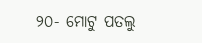୨୦- ମୋଟୁ ପତଲୁ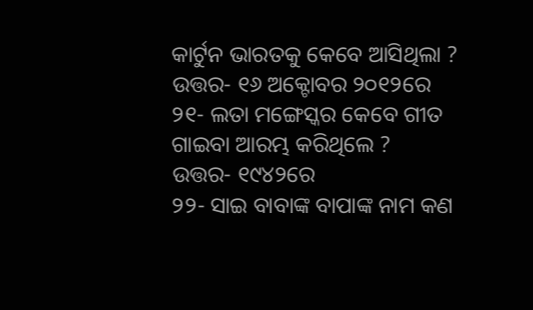କାର୍ଟୁନ ଭାରତକୁ କେବେ ଆସିଥିଲା ?
ଉତ୍ତର- ୧୬ ଅକ୍ଟୋବର ୨୦୧୨ରେ
୨୧- ଲତା ମଙ୍ଗେସ୍କର କେବେ ଗୀତ ଗାଇବା ଆରମ୍ଭ କରିଥିଲେ ?
ଉତ୍ତର- ୧୯୪୨ରେ
୨୨- ସାଇ ବାବାଙ୍କ ବାପାଙ୍କ ନାମ କଣ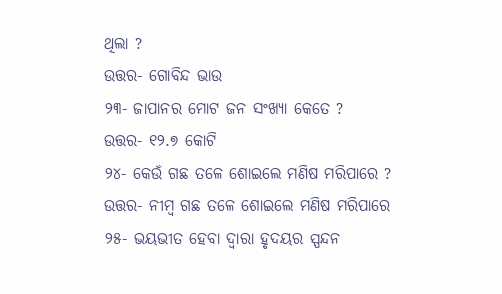ଥିଲା ?
ଉତ୍ତର- ଗୋବିନ୍ଦ ଭାଉ
୨୩- ଜାପାନର ମୋଟ ଜନ ସଂଖ୍ୟା କେତେ ?
ଉତ୍ତର- ୧୨.୭ କୋଟି
୨୪- କେଉଁ ଗଛ ତଳେ ଶୋଇଲେ ମଣିଷ ମରିପାରେ ?
ଉତ୍ତର- ନୀମ୍ବ ଗଛ ତଳେ ଶୋଇଲେ ମଣିଷ ମରିପାରେ
୨୫- ଭୟଭୀତ ହେବା ଦ୍ଵାରା ହୃଦୟର ସ୍ପନ୍ଦନ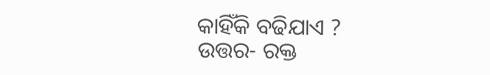କାହିଁକି ବଢିଯାଏ ?
ଉତ୍ତର- ରକ୍ତ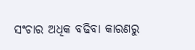ସଂଚାର ଅଧିକ ବଢିବା କାରଣରୁ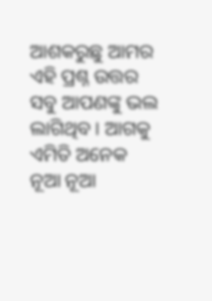ଆଶକରୁଛୁ ଆମର ଏହି ପ୍ରଶ୍ନ ଉତ୍ତର ସବୁ ଆପଣଙ୍କୁ ଭଲ ଲାଗିଥିବ । ଆଗକୁ ଏମିତି ଅନେକ ନୂଆ ନୂଆ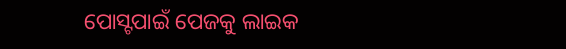ପୋସ୍ଟପାଇଁ ପେଜକୁ ଲାଇକ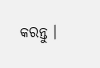କରନ୍ତୁ ।